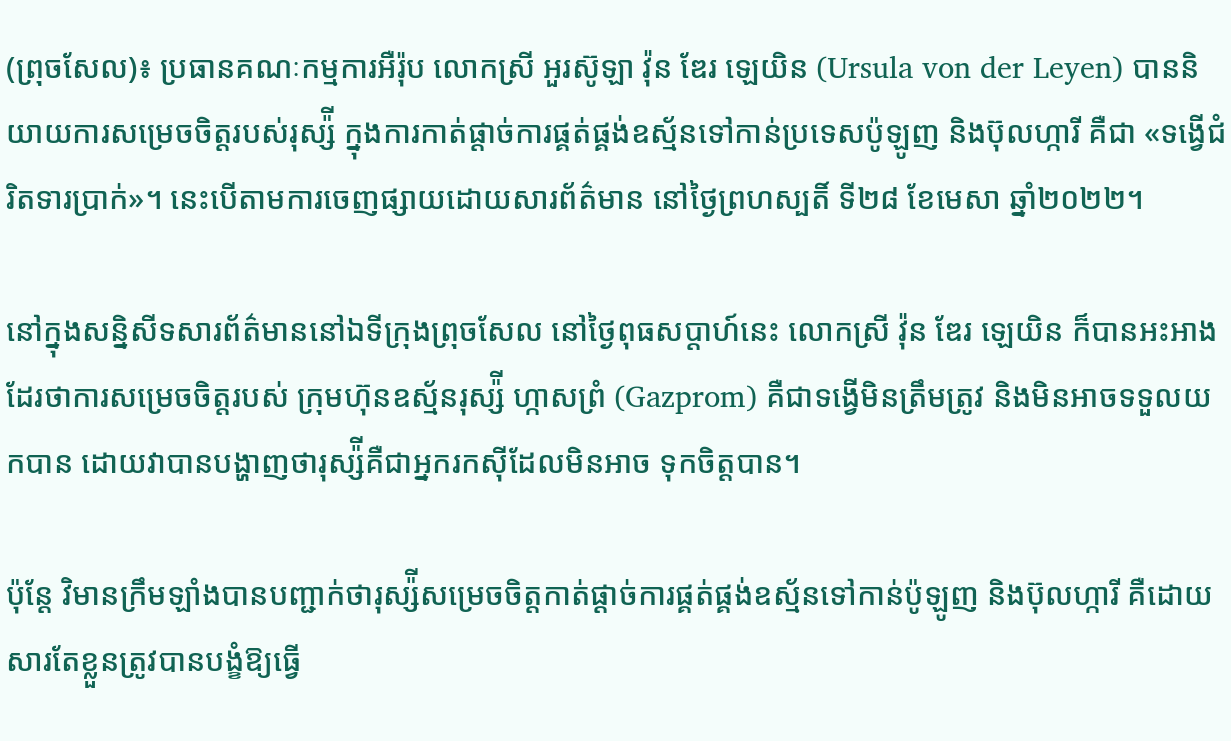(ព្រុចសែល)៖ ប្រធានគណៈកម្មការអឺរ៉ុប លោកស្រី អួរស៊ូឡា វ៉ុន ឌែរ ឡេយិន (Ursula von der Leyen) បាននិយាយការសម្រេចចិត្តរបស់រុស្ស៉ី ក្នុងការកាត់ផ្ដាច់ការផ្គត់ផ្គង់ឧស្ម័នទៅកាន់ប្រទេសប៉ូឡូញ និងប៊ុលហ្ការី គឺជា «ទង្វើជំរិតទារបា្រក់»។ នេះបើតាមការចេញផ្សាយដោយសារព័ត៌មាន នៅថ្ងៃព្រហស្បតិ៍ ទី២៨ ខែមេសា ឆ្នាំ២០២២។

នៅក្នុងសន្និសីទសារព័ត៌មាននៅឯទីក្រុងព្រុចសែល នៅថ្ងៃពុធសប្ដាហ៍នេះ លោកស្រី វ៉ុន ឌែរ ឡេយិន ក៏បានអះអាងដែរថាការសម្រេចចិត្តរបស់ ក្រុមហ៊ុនឧស្ម័នរុស្ស៉ី ហ្កាសព្រំ (Gazprom) គឺជាទង្វើមិនត្រឹមត្រូវ និងមិនអាចទទួលយកបាន ដោយវាបានបង្ហាញថារុស្ស៉ីគឺជាអ្នករកស៊ីដែលមិនអាច ទុកចិត្តបាន។

ប៉ុន្តែ វិមានក្រឹមឡាំងបានបញ្ជាក់ថារុស្ស៉ីសម្រេចចិត្តកាត់ផ្ដាច់ការផ្គត់ផ្គង់ឧស្ម័នទៅកាន់ប៉ូឡូញ និងប៊ុលហ្ការី គឺដោយសារតែខ្លួនត្រូវបានបង្ខំឱ្យធ្វើ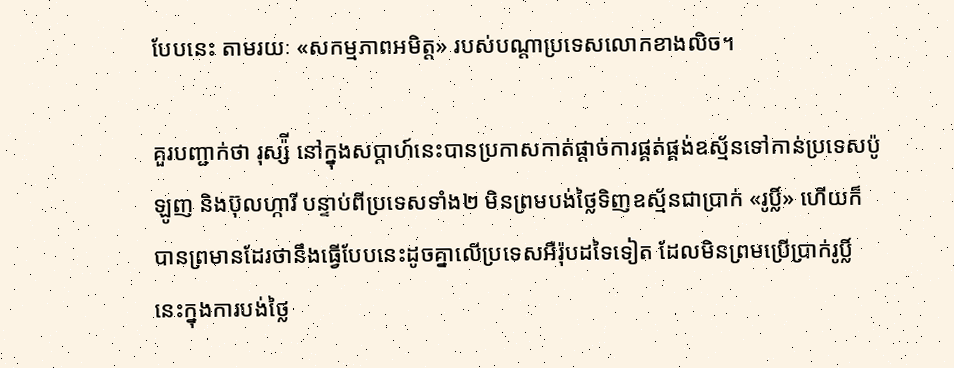បែបនេះ តាមរយៈ «សកម្មភាពអមិត្ត» របស់បណ្ដាប្រទេសលោកខាងលិច។

គួរបញ្ជាក់ថា រុស្ស៉ី នៅក្នុងសប្ដាហ៍នេះបានប្រកាសកាត់ផ្ដាច់ការផ្គត់ផ្គង់ឧស្ម័នទៅកាន់ប្រទេសប៉ូឡូញ និងប៊ុលហ្ការី បន្ទាប់ពីប្រទេសទាំង២ មិនព្រមបង់ថ្លៃទិញឧស្ម័នជាប្រាក់ «រូប្លិ៍» ហើយក៏បានព្រមានដែរថានឹងធ្វើបែបនេះដូចគ្នាលើប្រទេសអឺរ៉ុបដទៃទៀត ដែលមិនព្រមប្រើប្រាក់រូប្លិ៍ នេះក្នុងការបង់ថ្លៃ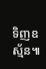ទិញឧស្ម័ន៕